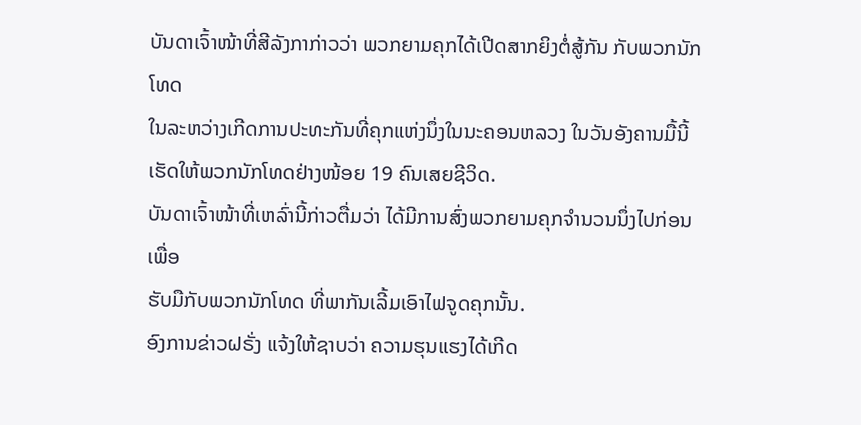ບັນດາເຈົ້າໜ້າທີ່ສີລັງກາກ່າວວ່າ ພວກຍາມຄຸກໄດ້ເປີດສາກຍິງຕໍ່ສູ້ກັນ ກັບພວກນັກໂທດ
ໃນລະຫວ່າງເກີດການປະທະກັນທີ່ຄຸກແຫ່ງນຶ່ງໃນນະຄອນຫລວງ ໃນວັນອັງຄານມື້ນີ້
ເຮັດໃຫ້ພວກນັກໂທດຢ່າງໜ້ອຍ 19 ຄົນເສຍຊີວິດ.
ບັນດາເຈົ້າໜ້າທີ່ເຫລົ່ານີ້ກ່າວຕື່ມວ່າ ໄດ້ມີການສົ່ງພວກຍາມຄຸກຈໍານວນນຶ່ງໄປກ່ອນເພື່ອ
ຮັບມືກັບພວກນັກໂທດ ທີ່ພາກັນເລີ້ມເອົາໄຟຈູດຄຸກນັ້ນ.
ອົງການຂ່າວຝຣັ່ງ ແຈ້ງໃຫ້ຊາບວ່າ ຄວາມຮຸນແຮງໄດ້ເກີດ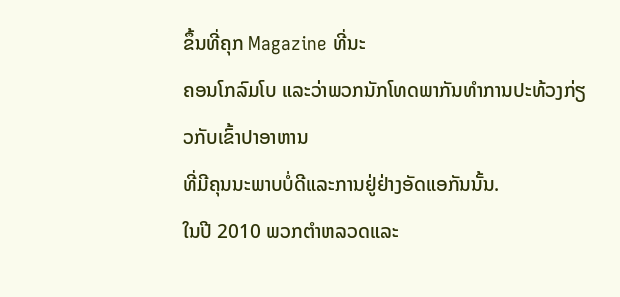ຂຶ້ນທີ່ຄຸກ Magazine ທີ່ນະ
ຄອນໂກລົມໂບ ແລະວ່າພວກນັກໂທດພາກັນທໍາການປະທ້ວງກ່ຽວກັບເຂົ້າປາອາຫານ
ທີ່ມີຄຸນນະພາບບໍ່ດີແລະການຢູ່ຢ່າງອັດແອກັນນັ້ນ.
ໃນປີ 2010 ພວກຕໍາຫລວດແລະ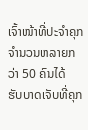ເຈົ້າໜ້າທີ່ປະຈໍາຄຸກຈໍານວນຫລາຍກວ່າ 50 ຄົນໄດ້
ຮັບບາດເຈັບທີ່ຄຸກ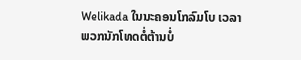Welikada ໃນນະຄອນໂກລົມໂບ ເວລາພວກນັກໂທດຕໍ່ຕ້ານບໍ່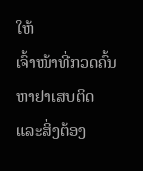ໃຫ້
ເຈົ້າໜ້າທີ່ກວດຄົ້ນຫາຢາເສບຕິດແລະສິ່ງຕ້ອງ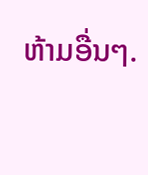ຫ້າມອື່ນໆ.